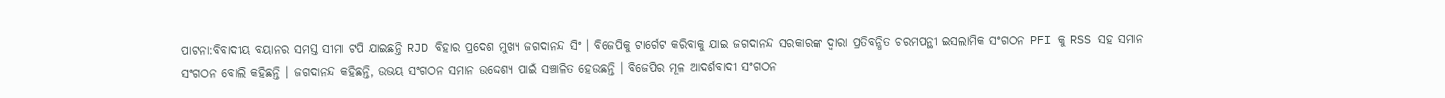ପାଟନା:ବିବାଦୀୟ ବୟାନର ସମସ୍ତ ସୀମା ଟପି ଯାଇଛନ୍ତି RJD ବିହାର ପ୍ରଦେଶ ମୁଖ୍ୟ ଜଗଦାନନ୍ଦ ସିଂ । ବିଜେପିକୁ ଟାର୍ଗେଟ କରିବାକୁ ଯାଇ ଜଗଦାନନ୍ଦ ସରକାରଙ୍କ ଦ୍ବାରା ପ୍ରତିବନ୍ଧିତ ଚରମପନ୍ଥୀ ଇସଲାମିକ ସଂଗଠନ PFI କୁ RSS ସହ ସମାନ ସଂଗଠନ ବୋଲି କହିଛନ୍ତି । ଜଗଦାନନ୍ଦ କହିଛନ୍ତି, ଉଭୟ ସଂଗଠନ ସମାନ ଉଦ୍ଦେଶ୍ୟ ପାଇଁ ସଞ୍ଚାଳିତ ହେଉଛନ୍ତି । ବିଜେପିର ମୂଳ ଆଦର୍ଶବାଦୀ ସଂଗଠନ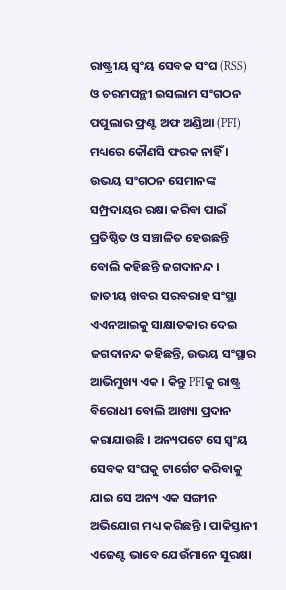ରାଷ୍ଟ୍ରୀୟ ସ୍ବଂୟ ସେବକ ସଂଘ (RSS) ଓ ଚରମପନ୍ଥୀ ଇସଲାମ ସଂଗଠନ ପପୁଲାର ଫ୍ରଣ୍ଟ ଅଫ ଅଣ୍ଡିଆ (PFI) ମଧ୍ୟରେ କୌଣସି ଫରକ ନାହିଁ । ଉଭୟ ସଂଗଠନ ସେମାନଙ୍କ ସମ୍ପ୍ରଦାୟର ରକ୍ଷା କରିବା ପାଇଁ ପ୍ରତିଷ୍ଠିତ ଓ ସଞ୍ଚାଳିତ ହେଉଛନ୍ତି ବୋଲି କହିଛନ୍ତି ଜଗଦାନନ୍ଦ ।
ଜାତୀୟ ଖବର ସରବରାହ ସଂସ୍ଥା ଏଏନଆଇକୁ ସାକ୍ଷାତକାର ଦେଇ ଜଗଦାନନ୍ଦ କହିଛନ୍ତି, ଉଭୟ ସଂସ୍ଥାର ଆଭିମୁଖ୍ୟ ଏକ । କିନ୍ତୁ PFIକୁ ରାଷ୍ଟ୍ର ବିରୋଧୀ ବୋଲି ଆଖ୍ୟା ପ୍ରଦାନ କରାଯାଉଛି । ଅନ୍ୟପଟେ ସେ ସ୍ବଂୟ ସେବକ ସଂଘକୁ ଟାର୍ଗେଟ କରିବାକୁ ଯାଇ ସେ ଅନ୍ୟ ଏକ ସଙ୍ଗୀନ ଅଭିଯୋଗ ମଧ୍ୟ କରିଛନ୍ତି । ପାକିସ୍ତାନୀ ଏଜେଣ୍ଟ ଭାବେ ଯେଉଁମାନେ ସୁରକ୍ଷା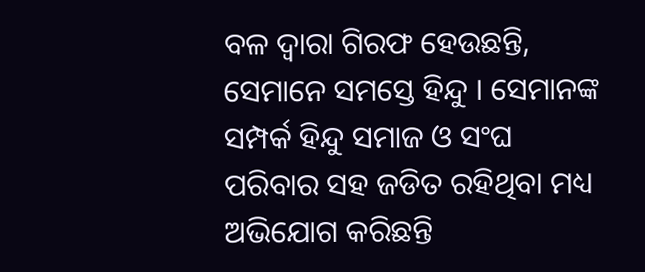ବଳ ଦ୍ବାରା ଗିରଫ ହେଉଛନ୍ତି, ସେମାନେ ସମସ୍ତେ ହିନ୍ଦୁ । ସେମାନଙ୍କ ସମ୍ପର୍କ ହିନ୍ଦୁ ସମାଜ ଓ ସଂଘ ପରିବାର ସହ ଜଡିତ ରହିଥିବା ମଧ୍ୟ ଅଭିଯୋଗ କରିଛନ୍ତି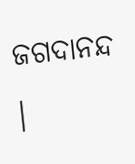ଜଗଦାନନ୍ଦ ।